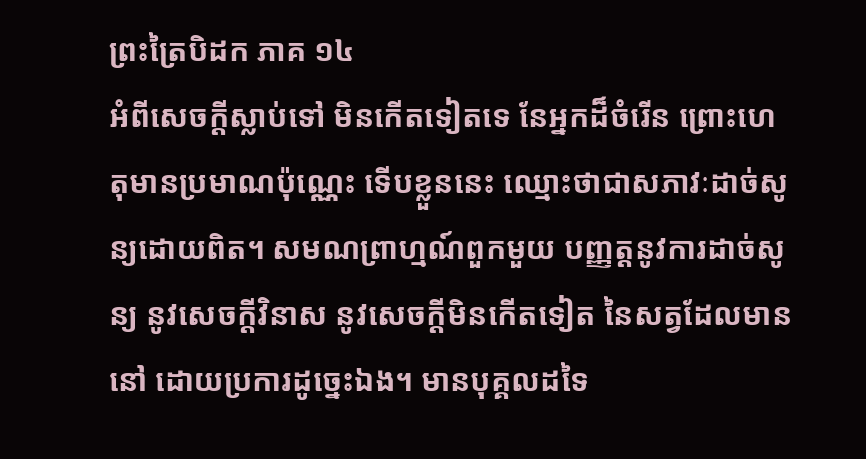ព្រះត្រៃបិដក ភាគ ១៤
អំពីសេចក្តីស្លាប់ទៅ មិនកើតទៀតទេ នែអ្នកដ៏ចំរើន ព្រោះហេតុមានប្រមាណប៉ុណ្ណេះ ទើបខ្លួននេះ ឈ្មោះថាជាសភាវៈដាច់សូន្យដោយពិត។ សមណព្រាហ្មណ៍ពួកមួយ បញ្ញត្តនូវការដាច់សូន្យ នូវសេចក្តីវិនាស នូវសេចក្តីមិនកើតទៀត នៃសត្វដែលមាននៅ ដោយប្រការដូច្នេះឯង។ មានបុគ្គលដទៃ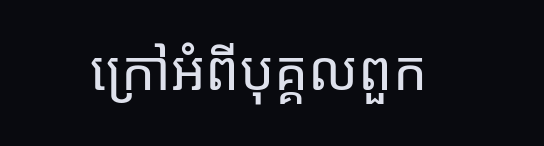ក្រៅអំពីបុគ្គលពួក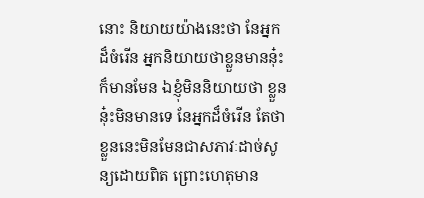នោះ និយាយយ៉ាងនេះថា នែអ្នកដ៏ចំរើន អ្នកនិយាយថាខ្លួនមាននុ៎ះ ក៏មានមែន ឯខ្ញុំមិននិយាយថា ខ្លួននុ៎ះមិនមានទេ នែអ្នកដ៏ចំរើន តែថា ខ្លួននេះមិនមែនជាសភាវៈដាច់សូន្យដោយពិត ព្រោះហេតុមាន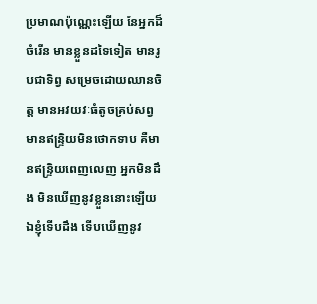ប្រមាណប៉ុណ្ណេះឡើយ នែអ្នកដ៏ចំរើន មានខ្លួនដទៃទៀត មានរូបជាទិព្វ សម្រេចដោយឈានចិត្ត មានអវយវៈធំតូចគ្រប់សព្វ មានឥន្ទ្រិយមិនថោកទាប គឺមានឥន្ទ្រិយពេញលេញ អ្នកមិនដឹង មិនឃើញនូវខ្លួននោះឡើយ ឯខ្ញុំទើបដឹង ទើបឃើញនូវ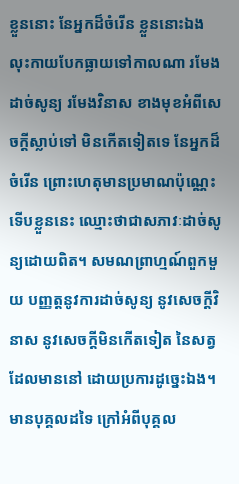ខ្លួននោះ នែអ្នកដ៏ចំរើន ខ្លួននោះឯង លុះកាយបែកធ្លាយទៅកាលណា រមែងដាច់សូន្យ រមែងវិនាស ខាងមុខអំពីសេចក្តីស្លាប់ទៅ មិនកើតទៀតទេ នែអ្នកដ៏ចំរើន ព្រោះហេតុមានប្រមាណប៉ុណ្ណេះ ទើបខ្លួននេះ ឈ្មោះថាជាសភាវៈដាច់សូន្យដោយពិត។ សមណព្រាហ្មណ៍ពួកមួយ បញ្ញត្តនូវការដាច់សូន្យ នូវសេចក្តីវិនាស នូវសេចក្តីមិនកើតទៀត នៃសត្វដែលមាននៅ ដោយប្រការដូច្នេះឯង។ មានបុគ្គលដទៃ ក្រៅអំពីបុគ្គល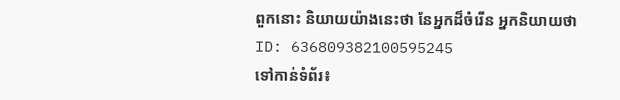ពួកនោះ និយាយយ៉ាងនេះថា នែអ្នកដ៏ចំរើន អ្នកនិយាយថា
ID: 636809382100595245
ទៅកាន់ទំព័រ៖